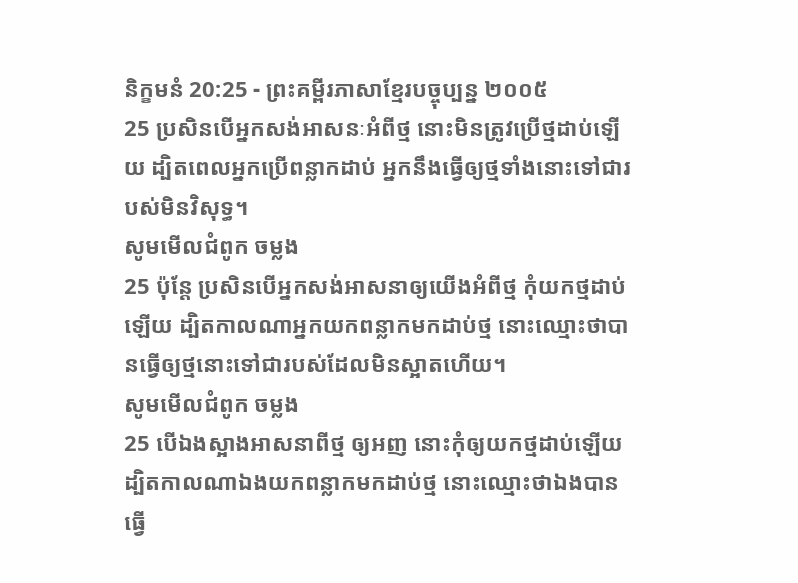និក្ខមនំ 20:25 - ព្រះគម្ពីរភាសាខ្មែរបច្ចុប្បន្ន ២០០៥
25 ប្រសិនបើអ្នកសង់អាសនៈអំពីថ្ម នោះមិនត្រូវប្រើថ្មដាប់ឡើយ ដ្បិតពេលអ្នកប្រើពន្លាកដាប់ អ្នកនឹងធ្វើឲ្យថ្មទាំងនោះទៅជារបស់មិនវិសុទ្ធ។
សូមមើលជំពូក ចម្លង
25 ប៉ុន្តែ ប្រសិនបើអ្នកសង់អាសនាឲ្យយើងអំពីថ្ម កុំយកថ្មដាប់ឡើយ ដ្បិតកាលណាអ្នកយកពន្លាកមកដាប់ថ្ម នោះឈ្មោះថាបានធ្វើឲ្យថ្មនោះទៅជារបស់ដែលមិនស្អាតហើយ។
សូមមើលជំពូក ចម្លង
25 បើឯងស្អាងអាសនាពីថ្ម ឲ្យអញ នោះកុំឲ្យយកថ្មដាប់ឡើយ ដ្បិតកាលណាឯងយកពន្លាកមកដាប់ថ្ម នោះឈ្មោះថាឯងបានធ្វើ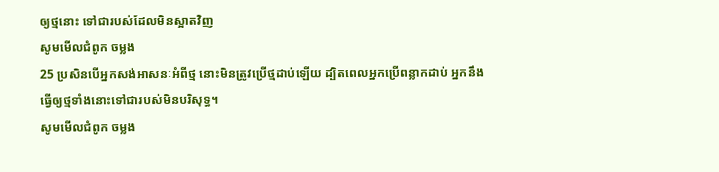ឲ្យថ្មនោះ ទៅជារបស់ដែលមិនស្អាតវិញ
សូមមើលជំពូក ចម្លង
25 ប្រសិនបើអ្នកសង់អាសនៈអំពីថ្ម នោះមិនត្រូវប្រើថ្មដាប់ឡើយ ដ្បិតពេលអ្នកប្រើពន្លាកដាប់ អ្នកនឹងធ្វើឲ្យថ្មទាំងនោះទៅជារបស់មិនបរិសុទ្ធ។
សូមមើលជំពូក ចម្លង